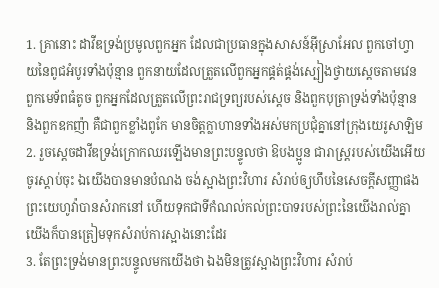1. គ្រានោះ ដាវីឌទ្រង់ប្រមូលពួកអ្នក ដែលជាប្រធានក្នុងសាសន៍អ៊ីស្រាអែល ពួកចៅហ្វាយនៃពូជអំបូរទាំងប៉ុន្មាន ពួកនាយដែលត្រួតលើពួកអ្នកផ្គត់ផ្គង់ស្បៀងថ្វាយស្តេចតាមវេន ពួកមេទ័ពធំតូច ពួកអ្នកដែលត្រួតលើព្រះរាជទ្រព្យរបស់ស្តេច និងពួកបុត្រាទ្រង់ទាំងប៉ុន្មាន និងពួកឧកញ៉ា គឺជាពួកខ្លាំងពូកែ មានចិត្តក្លាហានទាំងអស់មកប្រជុំគ្នានៅក្រុងយេរូសាឡិម
2. រួចស្តេចដាវីឌទ្រង់ក្រោកឈរឡើងមានព្រះបន្ទូលថា ឱបងប្អូន ជារាស្ត្ររបស់យើងអើយ ចូរស្តាប់ចុះ ឯយើងបានមានបំណង ចង់ស្អាងព្រះវិហារ សំរាប់ឲ្យហឹបនៃសេចក្ដីសញ្ញាផងព្រះយេហូវ៉ាបានសំរាកនៅ ហើយទុកជាទីកំណល់កល់ព្រះបាទរបស់ព្រះនៃយើងរាល់គ្នា យើងក៏បានត្រៀមទុកសំរាប់ការស្អាងនោះដែរ
3. តែព្រះទ្រង់មានព្រះបន្ទូលមកយើងថា ឯងមិនត្រូវស្អាងព្រះវិហារ សំរាប់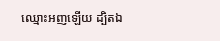ឈ្មោះអញឡើយ ដ្បិតឯ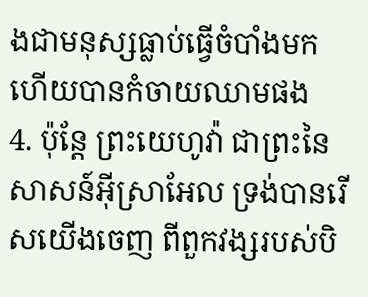ងជាមនុស្សធ្លាប់ធ្វើចំបាំងមក ហើយបានកំចាយឈាមផង
4. ប៉ុន្តែ ព្រះយេហូវ៉ា ជាព្រះនៃសាសន៍អ៊ីស្រាអែល ទ្រង់បានរើសយើងចេញ ពីពួកវង្សរបស់បិ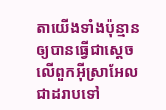តាយើងទាំងប៉ុន្មាន ឲ្យបានធ្វើជាស្តេចលើពួកអ៊ីស្រាអែលជាដរាបទៅ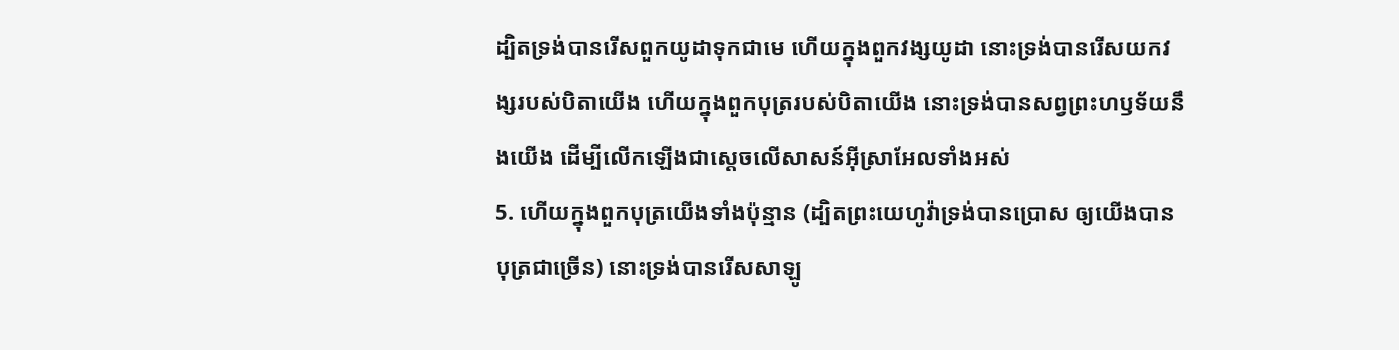ដ្បិតទ្រង់បានរើសពួកយូដាទុកជាមេ ហើយក្នុងពួកវង្សយូដា នោះទ្រង់បានរើសយកវង្សរបស់បិតាយើង ហើយក្នុងពួកបុត្ររបស់បិតាយើង នោះទ្រង់បានសព្វព្រះហឫទ័យនឹងយើង ដើម្បីលើកឡើងជាស្តេចលើសាសន៍អ៊ីស្រាអែលទាំងអស់
5. ហើយក្នុងពួកបុត្រយើងទាំងប៉ុន្មាន (ដ្បិតព្រះយេហូវ៉ាទ្រង់បានប្រោស ឲ្យយើងបានបុត្រជាច្រើន) នោះទ្រង់បានរើសសាឡូ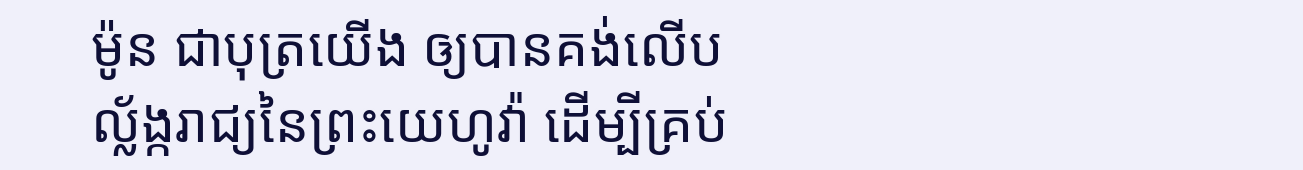ម៉ូន ជាបុត្រយើង ឲ្យបានគង់លើបល្ល័ង្ករាជ្យនៃព្រះយេហូវ៉ា ដើម្បីគ្រប់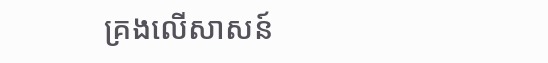គ្រងលើសាសន៍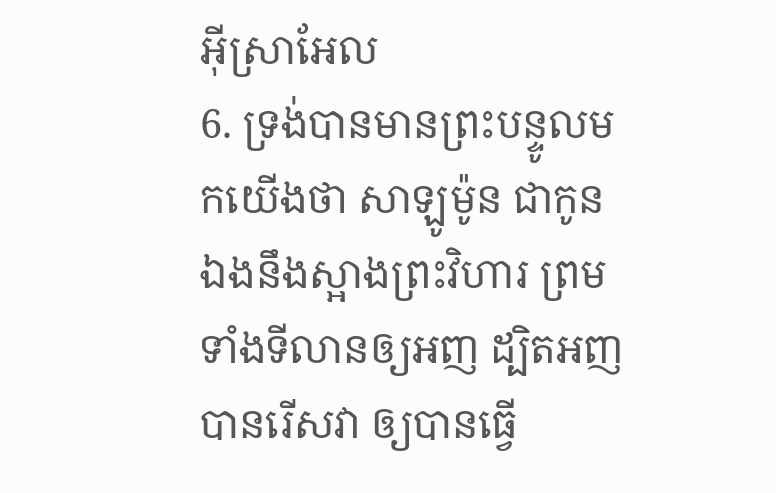អ៊ីស្រាអែល
6. ទ្រង់បានមានព្រះបន្ទូលមកយើងថា សាឡូម៉ូន ជាកូនឯងនឹងស្អាងព្រះវិហារ ព្រមទាំងទីលានឲ្យអញ ដ្បិតអញបានរើសវា ឲ្យបានធ្វើ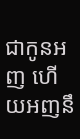ជាកូនអញ ហើយអញនឹ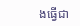ងធ្វើជា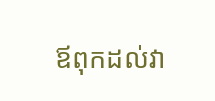ឪពុកដល់វា